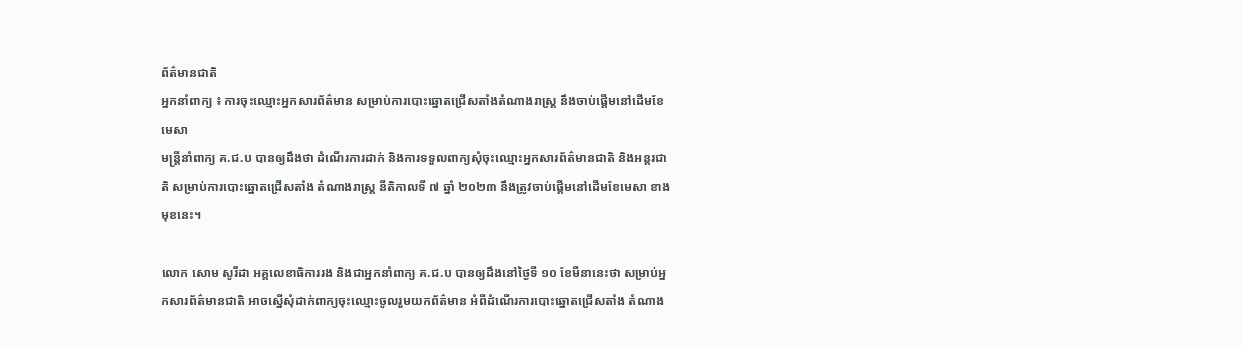ព័ត៌មានជាតិ
អ្នកនាំពាក្យ ៖ ការចុះឈ្មោះអ្នកសារព័ត៌មាន សម្រាប់ការបោះឆ្នោតជ្រើសតាំងតំណាងរាស្រ្ដ នឹងចាប់ផ្ដើមនៅដើមខែមេសា
មន្ត្រីនាំពាក្យ គ.ជ.ប បានឲ្យដឹងថា ដំណើរការដាក់ និងការទទួលពាក្យសុំចុះឈ្មោះអ្នកសារព័ត៌មានជាតិ និងអន្តរជាតិ សម្រាប់ការបោះឆ្នោតជ្រើសតាំង តំណាងរាស្រ្ត នីតិកាលទី ៧ ឆ្នាំ ២០២៣ នឹងត្រូវចាប់ផ្ដើមនៅដើមខែមេសា ខាងមុខនេះ។

លោក សោម សូរីដា អគ្គលេខាធិការរង និងជាអ្នកនាំពាក្យ គ.ជ.ប បានឲ្យដឹងនៅថ្ងៃទី ១០ ខែមីនានេះថា សម្រាប់អ្នកសារព័ត៌មានជាតិ អាចស្នើសុំដាក់ពាក្យចុះឈ្មោះចូលរួមយកព័ត៌មាន អំពីដំណើរការបោះឆ្នោតជ្រើសតាំង តំណាង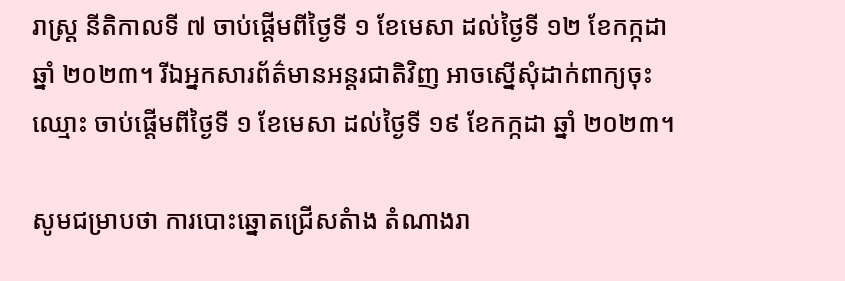រាស្រ្ដ នីតិកាលទី ៧ ចាប់ផ្តើមពីថ្ងៃទី ១ ខែមេសា ដល់ថ្ងៃទី ១២ ខែកក្កដា ឆ្នាំ ២០២៣។ រីឯអ្នកសារព័ត៌មានអន្តរជាតិវិញ អាចស្នើសុំដាក់ពាក្យចុះឈ្មោះ ចាប់ផ្តើមពីថ្ងៃទី ១ ខែមេសា ដល់ថ្ងៃទី ១៩ ខែកក្កដា ឆ្នាំ ២០២៣។

សូមជម្រាបថា ការបោះឆ្នោតជ្រើសតំាង តំណាងរា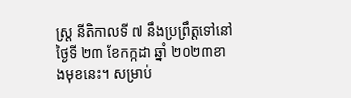ស្រ្ដ នីតិកាលទី ៧ នឹងប្រព្រឹត្តទៅនៅថ្ងៃទី ២៣ ខែកក្កដា ឆ្នាំ ២០២៣ខាងមុខនេះ។ សម្រាប់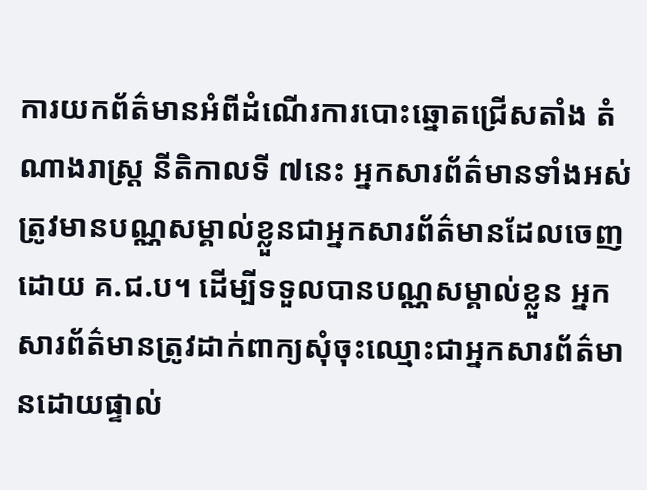ការយកព័ត៌មានអំពីដំណើរការបោះឆ្នោតជ្រើសតាំង តំណាងរាស្រ្ត នីតិកាលទី ៧នេះ អ្នកសារព័ត៌មានទាំងអស់ ត្រូវមានបណ្ណសម្គាល់ខ្លួនជាអ្នកសារព័ត៌មានដែលចេញដោយ គ.ជ.ប។ ដើម្បីទទួលបានបណ្ណសម្គាល់ខ្លួន អ្នកសារព័ត៌មានត្រូវដាក់ពាក្យសុំចុះឈ្មោះជាអ្នកសារព័ត៌មានដោយផ្ទាល់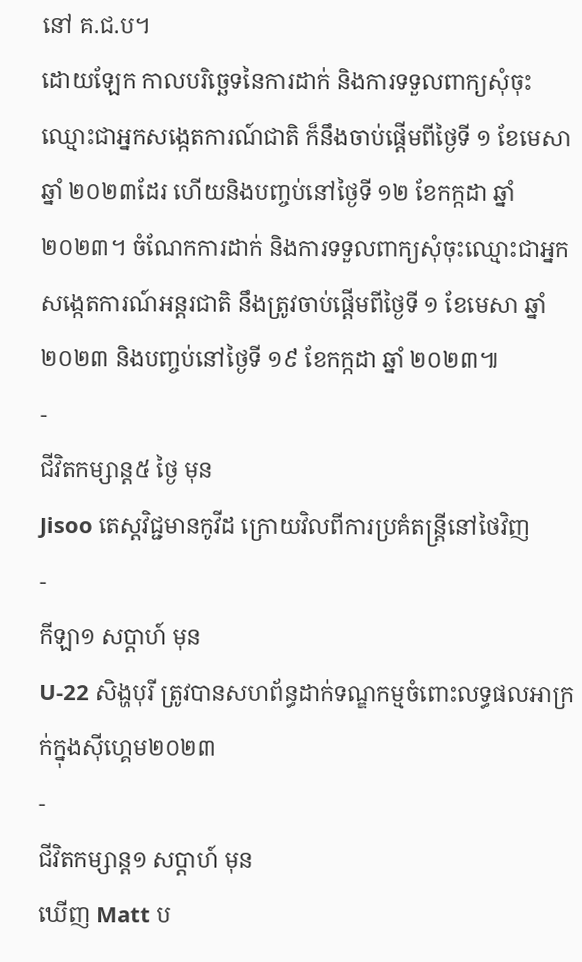នៅ គ.ជ.ប។
ដោយឡែក កាលបរិច្ឆេទនៃការដាក់ និងការទទួលពាក្យសុំចុះឈ្មោះជាអ្នកសង្កេតការណ៍ជាតិ ក៏នឹងចាប់ផ្តើមពីថ្ងៃទី ១ ខែមេសា ឆ្នាំ ២០២៣ដែរ ហើយនិងបញ្ចប់នៅថ្ងៃទី ១២ ខែកក្កដា ឆ្នាំ ២០២៣។ ចំណែកការដាក់ និងការទទួលពាក្យសុំចុះឈ្មោះជាអ្នកសង្កេតការណ៍អន្តរជាតិ នឹងត្រូវចាប់ផ្តើមពីថ្ងៃទី ១ ខែមេសា ឆ្នាំ ២០២៣ និងបញ្ចប់នៅថ្ងៃទី ១៩ ខែកក្កដា ឆ្នាំ ២០២៣៕
-
ជីវិតកម្សាន្ដ៥ ថ្ងៃ មុន
Jisoo តេស្តវិជ្ជមានកូវីដ ក្រោយវិលពីការប្រគំតន្ត្រីនៅថៃវិញ
-
កីឡា១ សប្តាហ៍ មុន
U-22 សិង្ហបុរី ត្រូវបានសហព័ន្ធដាក់ទណ្ឌកម្មចំពោះលទ្ធផលអាក្រក់ក្នុងស៊ីហ្គេម២០២៣
-
ជីវិតកម្សាន្ដ១ សប្តាហ៍ មុន
ឃើញ Matt ប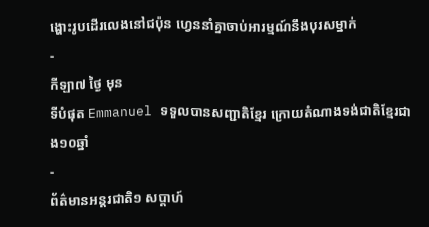ង្ហោះរូបដើរលេងនៅជប៉ុន ហ្វេននាំគ្នាចាប់អារម្មណ៍នឹងបុរសម្នាក់
-
កីឡា៧ ថ្ងៃ មុន
ទីបំផុត Emmanuel ទទួលបានសញ្ជាតិខ្មែរ ក្រោយតំណាងទង់ជាតិខ្មែរជាង១០ឆ្នាំ
-
ព័ត៌មានអន្ដរជាតិ១ សប្តាហ៍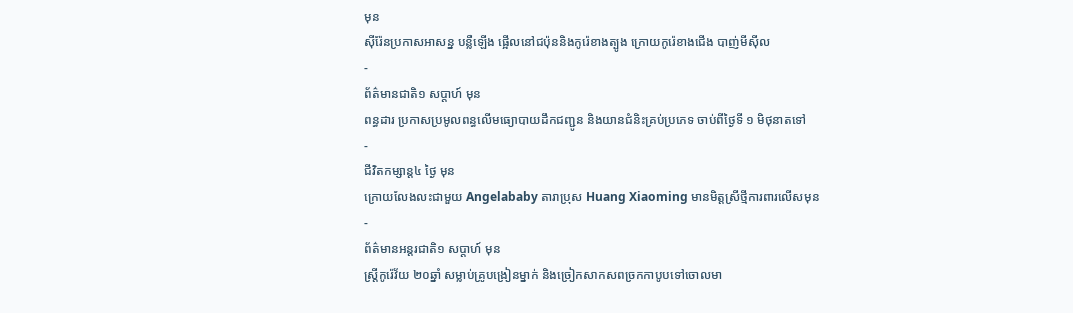មុន
ស៊ីរ៉ែនប្រកាសអាសន្ន បន្លឺឡើង ផ្អើលនៅជប៉ុននិងកូរ៉េខាងត្បូង ក្រោយកូរ៉េខាងជើង បាញ់មីស៊ីល
-
ព័ត៌មានជាតិ១ សប្តាហ៍ មុន
ពន្ធដារ ប្រកាសប្រមូលពន្ធលើមធ្យោបាយដឹកជញ្ជូន និងយានជំនិះគ្រប់ប្រភេទ ចាប់ពីថ្ងៃទី ១ មិថុនាតទៅ
-
ជីវិតកម្សាន្ដ៤ ថ្ងៃ មុន
ក្រោយលែងលះជាមួយ Angelababy តារាប្រុស Huang Xiaoming មានមិត្តស្រីថ្មីការពារលើសមុន
-
ព័ត៌មានអន្ដរជាតិ១ សប្តាហ៍ មុន
ស្ត្រីកូរ៉េវ័យ ២០ឆ្នាំ សម្លាប់គ្រូបង្រៀនម្នាក់ និងច្រៀកសាកសពច្រកកាបូបទៅចោលមា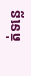ត់ទន្លេ